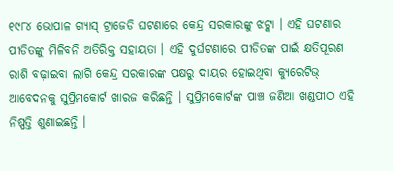୧୯୮୪ ଭୋପାଳ ଗ୍ୟାସ୍ ଟ୍ରାଜେଡି ଘଟଣାରେ କେନ୍ଦ୍ର ସରକାରଙ୍କୁ ଝଟ୍କା । ଏହି ଘଟଣାର ପୀଡିତଙ୍କୁ ମିଳିବନି ଅତିରିକ୍ତ ସହାୟତା । ଏହି ଦୁର୍ଘଟଣାରେ ପୀଡିତଙ୍କ ପାଇଁ କ୍ଷତିପୂରଣ ରାଶି ବଢ଼ାଇବା ଲାଗି କେନ୍ଦ୍ର ସରକାରଙ୍କ ପକ୍ଷରୁ ଦାୟର ହୋଇଥିବା କ୍ୟୁରେଟିଭ୍ ଆବେଦନକୁ ସୁପ୍ରିମକୋର୍ଟ ଖାରଜ କରିଛନ୍ତି । ସୁପ୍ରିମକୋର୍ଟଙ୍କ ପାଞ୍ଚ ଜଣିଆ ଖଣ୍ଡପୀଠ ଏହି ନିଷ୍ପତ୍ତି ଶୁଣାଇଛନ୍ତି ।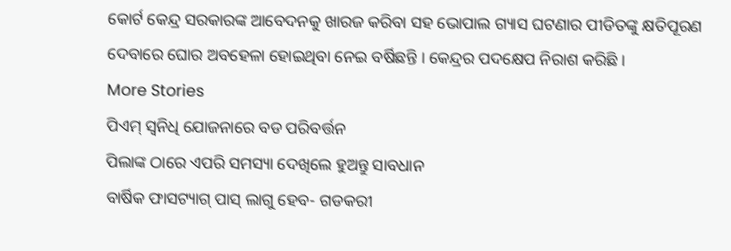କୋର୍ଟ କେନ୍ଦ୍ର ସରକାରଙ୍କ ଆବେଦନକୁ ଖାରଜ କରିବା ସହ ଭୋପାଲ ଗ୍ୟାସ ଘଟଣାର ପୀଡିତଙ୍କୁ କ୍ଷତିପୂରଣ ଦେବାରେ ଘୋର ଅବହେଳା ହୋଇଥିବା ନେଇ ବର୍ଷିଛନ୍ତି । କେନ୍ଦ୍ରର ପଦକ୍ଷେପ ନିରାଶ କରିଛି ।
More Stories
ପିଏମ୍ ସ୍ୱନିଧି ଯୋଜନାରେ ବଡ ପରିବର୍ତ୍ତନ
ପିଲାଙ୍କ ଠାରେ ଏପରି ସମସ୍ୟା ଦେଖିଲେ ହୁଅନ୍ତୁ ସାବଧାନ
ବାର୍ଷିକ ଫାସଟ୍ୟାଗ୍ ପାସ୍ ଲାଗୁ ହେବ- ଗଡକରୀ